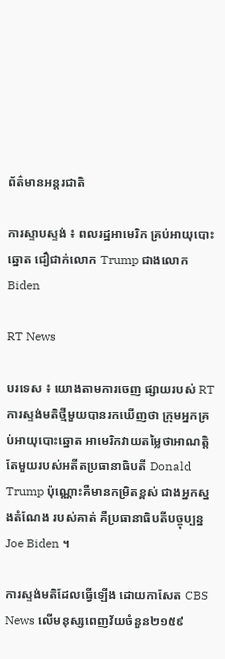ព័ត៌មានអន្តរជាតិ

ការស្ទាបស្ទង់ ៖ ពលរដ្ឋអាមេរិក គ្រប់អាយុបោះឆ្នោត ជឿជាក់លោក Trump ជាងលោក Biden

RT News

បរទេស ៖ យោងតាមការចេញ ផ្សាយរបស់ RT ការស្ទង់មតិថ្មីមួយបានរកឃើញថា ក្រុមអ្នកគ្រប់អាយុបោះឆ្នោត អាមេរិកវាយតម្លៃថាអាណត្តិ តែមួយរបស់អតីតប្រធានាធិបតី Donald Trump ប៉ុណ្ណោះគឺមានកម្រិតខ្ពស់ ជាងអ្នកស្នងតំណែង របស់គាត់ គឺប្រធានាធិបតីបច្ចុប្បន្ន Joe Biden ។

ការស្ទង់មតិដែលធ្វើឡើង ដោយកាសែត CBS News លើមនុស្សពេញវ័យចំនួន២១៥៩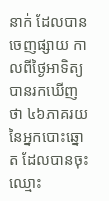នាក់ ដែលបានចេញផ្សាយ កាលពីថ្ងៃអាទិត្យបានរកឃើញថា ៤៦ភាគរយនៃអ្នកបោះឆ្នោត ដែលបានចុះឈ្មោះ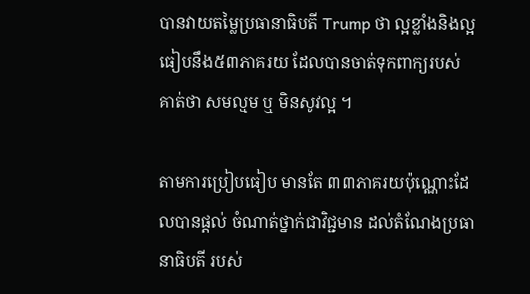បានវាយតម្លៃប្រធានាធិបតី Trump ថា ល្អខ្លាំងនិងល្អ ធៀបនឹង៥៣ភាគរយ ដែលបានចាត់ទុកពាក្យរបស់គាត់ថា សមល្មម ឬ មិនសូវល្អ ។

តាមការប្រៀបធៀប មានតែ ៣៣ភាគរយប៉ុណ្ណោះដែលបានផ្តល់ ចំណាត់ថ្នាក់ជាវិជ្ជមាន ដល់តំណែងប្រធានាធិបតី របស់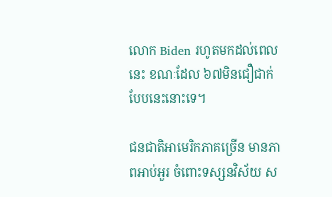លោក Biden រហូតមកដល់ពេលនេះ ខណៈដែល ៦៧មិនជឿជាក់បែបនេះនោះទេ។

ជនជាតិអាមេរិកភាគច្រើន មានភាពអាប់អួរ ចំពោះទស្សនវិស័យ ស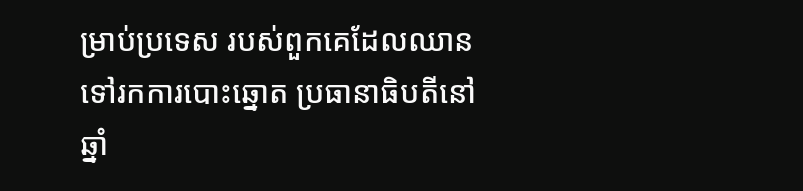ម្រាប់ប្រទេស របស់ពួកគេដែលឈាន ទៅរកការបោះឆ្នោត ប្រធានាធិបតីនៅឆ្នាំ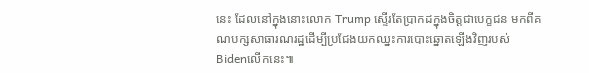នេះ ដែលនៅក្នុងនោះលោក Trump ស្ទើរតែប្រាកដក្នុងចិត្តជាបេក្ខជន មកពីគណបក្សសាធារណរដ្ឋដើម្បីប្រជែងយកឈ្នះការបោះឆ្នោតឡើងវិញរបស់ Bidenលើកនេះ៕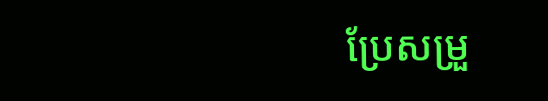ប្រែសម្រួ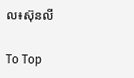ល៖ស៊ុនលី

To Top